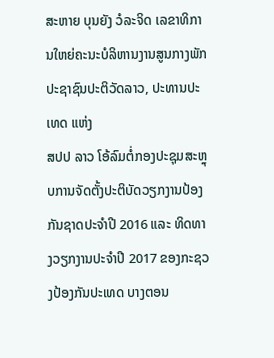ສະຫາຍ ບຸນຍັງ ວໍລະຈິດ ເລຂາທິການໃຫຍ່ຄະນະບໍລິຫານງານສູນກາງພັກປະຊາຊົນປະຕິວັດລາວ, ປະທານປະເທດ ແຫ່ງ
ສປປ ລາວ ໂອ້ລົມຕໍ່ກອງປະຊຸມສະຫຼຸບການຈັດຕັ້ງປະຕິບັດວຽກງານປ້ອງກັນຊາດປະຈໍາປີ 2016 ແລະ ທິດທາງວຽກງານປະຈໍາປີ 2017 ຂອງກະຊວງປ້ອງກັນປະເທດ ບາງຕອນ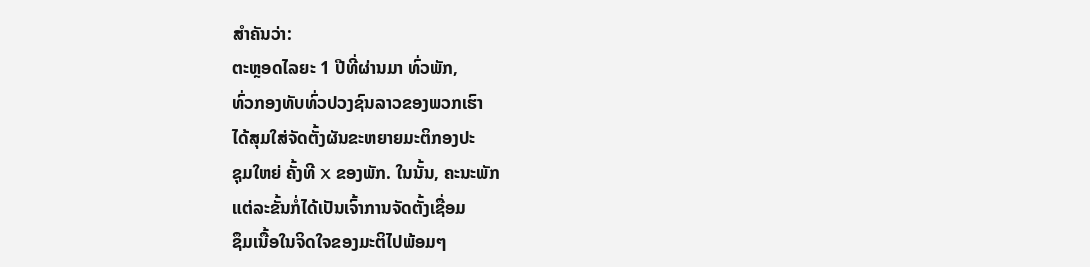ສໍາຄັນວ່າ:
ຕະຫຼອດໄລຍະ 1 ປີທີ່ຜ່ານມາ ທົ່ວພັກ,
ທົ່ວກອງທັບທົ່ວປວງຊົນລາວຂອງພວກເຮົາ
ໄດ້ສຸມໃສ່ຈັດຕັ້ງຜັນຂະຫຍາຍມະຕິກອງປະ
ຊຸມໃຫຍ່ ຄັ້ງທີ X ຂອງພັກ. ໃນນັ້ນ, ຄະນະພັກ
ແຕ່ລະຂັ້ນກໍ່ໄດ້ເປັນເຈົ້າການຈັດຕັ້ງເຊື່ອມ
ຊຶມເນື້ອໃນຈິດໃຈຂອງມະຕິໄປພ້ອມໆ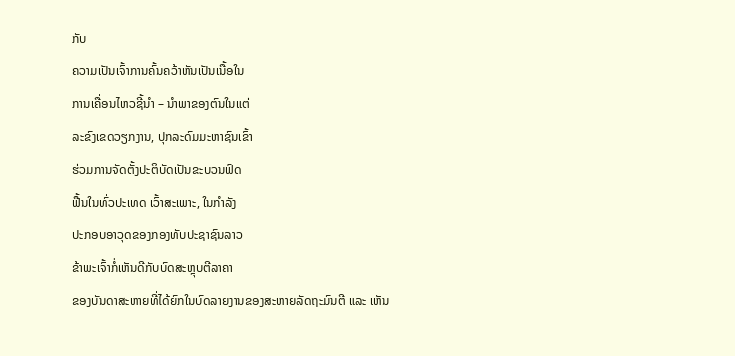ກັບ
ຄວາມເປັນເຈົ້າການຄົ້ນຄວ້າຫັນເປັນເນື້ອໃນ
ການເຄື່ອນໄຫວຊີ້ນໍາ – ນໍາພາຂອງຕົນໃນແຕ່
ລະຂົງເຂດວຽກງານ, ປຸກລະດົມມະຫາຊົນເຂົ້າ
ຮ່ວມການຈັດຕັ້ງປະຕິບັດເປັນຂະບວນຟົດ
ຟື້ນໃນທົ່ວປະເທດ ເວົ້າສະເພາະ, ໃນກໍາລັງ
ປະກອບອາວຸດຂອງກອງທັບປະຊາຊົນລາວ
ຂ້າພະເຈົ້າກໍ່ເຫັນດີກັບບົດສະຫຼຸບຕີລາຄາ
ຂອງບັນດາສະຫາຍທີ່ໄດ້ຍົກໃນບົດລາຍງານຂອງສະຫາຍລັດຖະມົນຕີ ແລະ ເຫັນ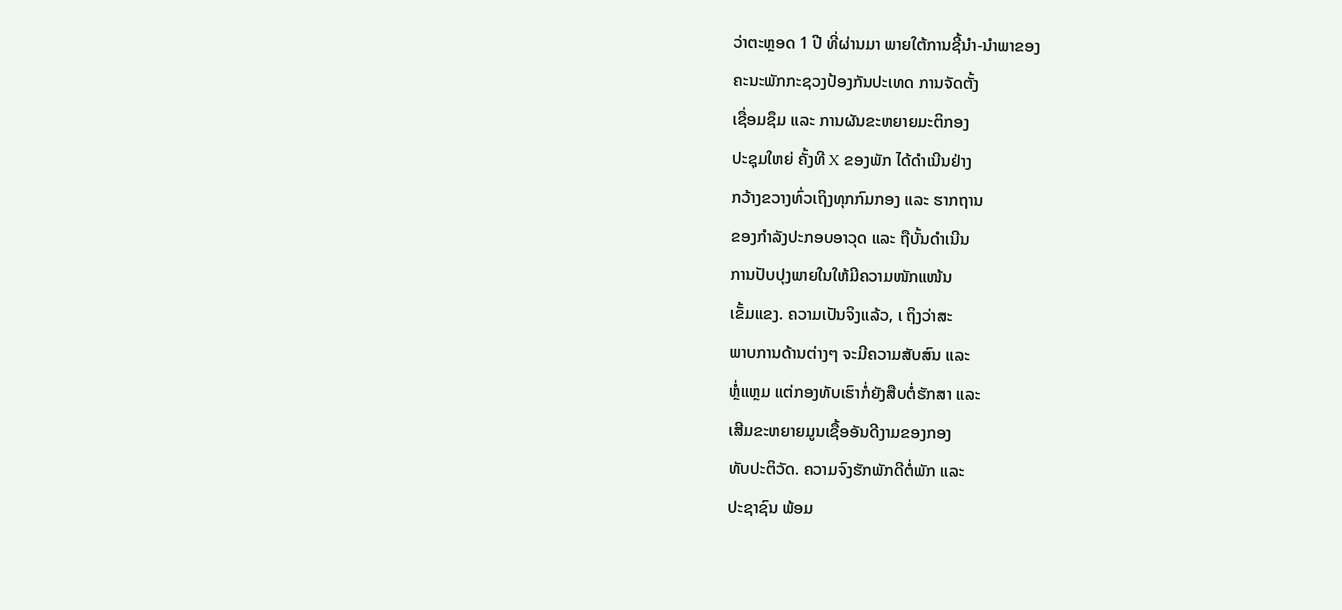ວ່າຕະຫຼອດ 1 ປີ ທີ່ຜ່ານມາ ພາຍໃຕ້ການຊີ້ນໍາ-ນໍາພາຂອງ
ຄະນະພັກກະຊວງປ້ອງກັນປະເທດ ການຈັດຕັ້ງ
ເຊື່ອມຊຶມ ແລະ ການຜັນຂະຫຍາຍມະຕິກອງ
ປະຊຸມໃຫຍ່ ຄັ້ງທີ X ຂອງພັກ ໄດ້ດໍາເນີນຢ່າງ
ກວ້າງຂວາງທົ່ວເຖິງທຸກກົມກອງ ແລະ ຮາກຖານ
ຂອງກໍາລັງປະກອບອາວຸດ ແລະ ຖືບັ້ນດໍາເນີນ
ການປັບປຸງພາຍໃນໃຫ້ມີຄວາມໜັກແໜ້ນ
ເຂັ້ມແຂງ. ຄວາມເປັນຈິງແລ້ວ, ເ ຖິງວ່າສະ
ພາບການດ້ານຕ່າງໆ ຈະມີຄວາມສັບສົນ ແລະ
ຫຼໍ່ແຫຼມ ແຕ່ກອງທັບເຮົາກໍ່ຍັງສືບຕໍ່ຮັກສາ ແລະ
ເສີມຂະຫຍາຍມູນເຊື້ອອັນດີງາມຂອງກອງ
ທັບປະຕິວັດ. ຄວາມຈົງຮັກພັກດີຕໍ່ພັກ ແລະ
ປະຊາຊົນ ພ້ອມ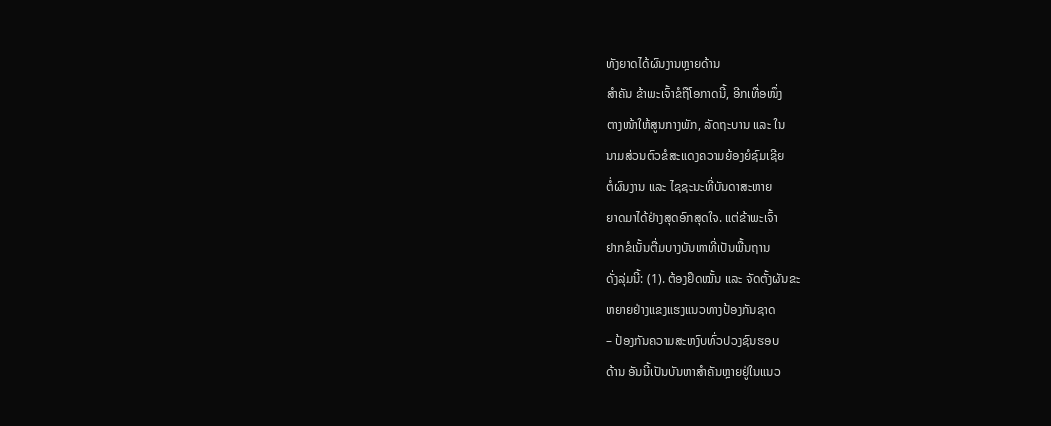ທັງຍາດໄດ້ຜົນງານຫຼາຍດ້ານ
ສໍາຄັນ ຂ້າພະເຈົ້າຂໍຖືໂອກາດນີ້, ອີກເທື່ອໜຶ່ງ
ຕາງໜ້າໃຫ້ສູນກາງພັກ, ລັດຖະບານ ແລະ ໃນ
ນາມສ່ວນຕົວຂໍສະແດງຄວາມຍ້ອງຍໍຊົມເຊີຍ
ຕໍ່ຜົນງານ ແລະ ໄຊຊະນະທີ່ບັນດາສະຫາຍ
ຍາດມາໄດ້ຢ່າງສຸດອົກສຸດໃຈ. ແຕ່ຂ້າພະເຈົ້າ
ຢາກຂໍເນັ້ນຕື່ມບາງບັນຫາທີ່ເປັນພື້ນຖານ
ດັ່ງລຸ່ມນີ້: (1). ຕ້ອງຢຶດໝັ້ນ ແລະ ຈັດຕັ້ງຜັນຂະ
ຫຍາຍຢ່າງແຂງແຮງແນວທາງປ້ອງກັນຊາດ
– ປ້ອງກັນຄວາມສະຫງົບທົ່ວປວງຊົນຮອບ
ດ້ານ ອັນນີ້ເປັນບັນຫາສໍາຄັນຫຼາຍຢູ່ໃນແນວ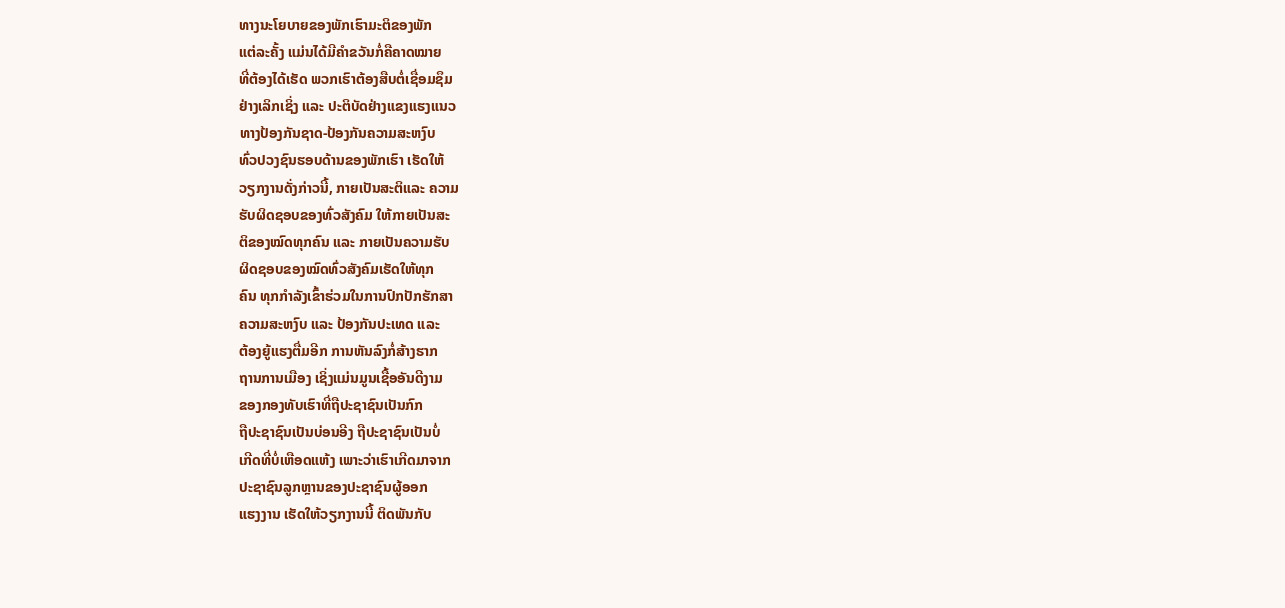ທາງນະໂຍບາຍຂອງພັກເຮົາມະຕິຂອງພັກ
ແຕ່ລະຄັ້ງ ແມ່ນໄດ້ມີຄໍາຂວັນກໍ່ຄືຄາດໝາຍ
ທີ່ຕ້ອງໄດ້ເຮັດ ພວກເຮົາຕ້ອງສືບຕໍ່ເຊື່ອມຊຶມ
ຢ່າງເລິກເຊິ່ງ ແລະ ປະຕິບັດຢ່າງແຂງແຮງແນວ
ທາງປ້ອງກັນຊາດ-ປ້ອງກັນຄວາມສະຫງົບ
ທົ່ວປວງຊົນຮອບດ້ານຂອງພັກເຮົາ ເຮັດໃຫ້
ວຽກງານດັ່ງກ່າວນີ້, ກາຍເປັນສະຕິແລະ ຄວາມ
ຮັບຜິດຊອບຂອງທົ່ວສັງຄົມ ໃຫ້ກາຍເປັນສະ
ຕິຂອງໝົດທຸກຄົນ ແລະ ກາຍເປັນຄວາມຮັບ
ຜິດຊອບຂອງໝົດທົ່ວສັງຄົມເຮັດໃຫ້ທຸກ
ຄົນ ທຸກກໍາລັງເຂົ້າຮ່ວມໃນການປົກປັກຮັກສາ
ຄວາມສະຫງົບ ແລະ ປ້ອງກັນປະເທດ ແລະ
ຕ້ອງຍູ້ແຮງຕື່ມອີກ ການຫັນລົງກໍ່ສ້າງຮາກ
ຖານການເມືອງ ເຊິ່ງແມ່ນມູນເຊື້ອອັນດີງາມ
ຂອງກອງທັບເຮົາທີ່ຖືປະຊາຊົນເປັນກົກ
ຖືປະຊາຊົນເປັນບ່ອນອີງ ຖືປະຊາຊົນເປັນບໍ່
ເກີດທີ່ບໍ່ເຫືອດແຫ້ງ ເພາະວ່າເຮົາເກີດມາຈາກ
ປະຊາຊົນລູກຫຼານຂອງປະຊາຊົນຜູ້ອອກ
ແຮງງານ ເຮັດໃຫ້ວຽກງານນີ້ ຕິດພັນກັບ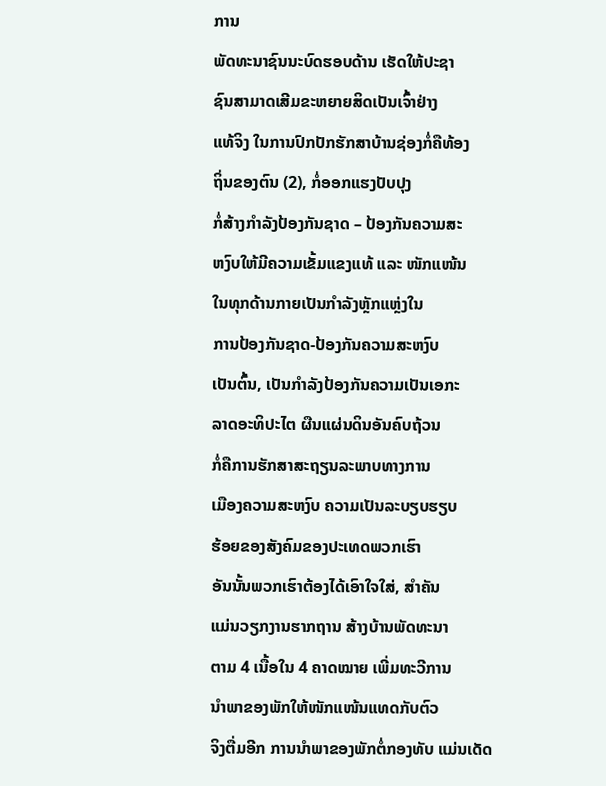ການ
ພັດທະນາຊົນນະບົດຮອບດ້ານ ເຮັດໃຫ້ປະຊາ
ຊົນສາມາດເສີມຂະຫຍາຍສິດເປັນເຈົ້າຢ່າງ
ແທ້ຈິງ ໃນການປົກປັກຮັກສາບ້ານຊ່ອງກໍ່ຄືທ້ອງ
ຖິ່ນຂອງຕົນ (2), ກໍ່ອອກແຮງປັບປຸງ
ກໍ່ສ້າງກໍາລັງປ້ອງກັນຊາດ – ປ້ອງກັນຄວາມສະ
ຫງົບໃຫ້ມີຄວາມເຂັ້ມແຂງແທ້ ແລະ ໜັກແໜ້ນ
ໃນທຸກດ້ານກາຍເປັນກໍາລັງຫຼັກແຫຼ່ງໃນ
ການປ້ອງກັນຊາດ-ປ້ອງກັນຄວາມສະຫງົບ
ເປັນຕົ້ນ, ເປັນກໍາລັງປ້ອງກັນຄວາມເປັນເອກະ
ລາດອະທິປະໄຕ ຜືນແຜ່ນດິນອັນຄົບຖ້ວນ
ກໍ່ຄືການຮັກສາສະຖຽນລະພາບທາງການ
ເມືອງຄວາມສະຫງົບ ຄວາມເປັນລະບຽບຮຽບ
ຮ້ອຍຂອງສັງຄົມຂອງປະເທດພວກເຮົາ
ອັນນັ້ນພວກເຮົາຕ້ອງໄດ້ເອົາໃຈໃສ່, ສໍາຄັນ
ແມ່ນວຽກງານຮາກຖານ ສ້າງບ້ານພັດທະນາ
ຕາມ 4 ເນື້ອໃນ 4 ຄາດໝາຍ ເພີ່ມທະວີການ
ນໍາພາຂອງພັກໃຫ້ໜັກແໜ້ນແທດກັບຕົວ
ຈິງຕື່ມອີກ ການນໍາພາຂອງພັກຕໍ່ກອງທັບ ແມ່ນເດັດ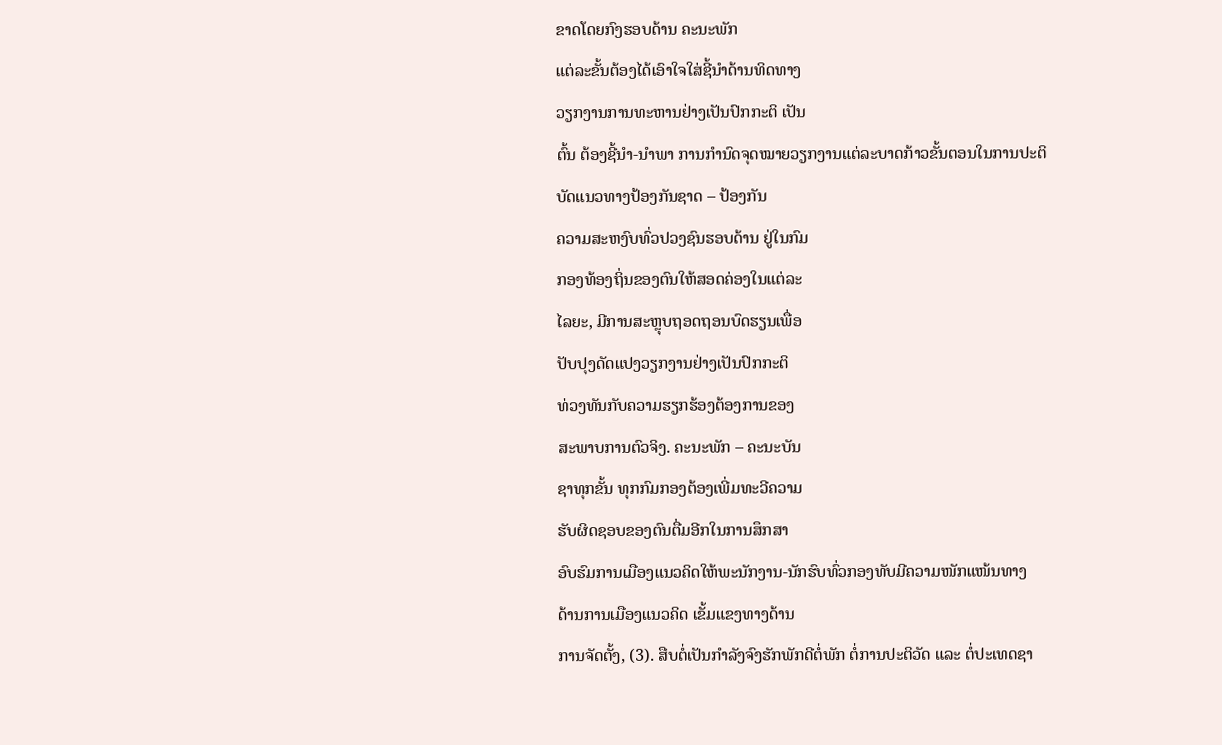ຂາດໂດຍກົງຮອບດ້ານ ຄະນະພັກ
ແຕ່ລະຂັ້ນຕ້ອງໄດ້ເອົາໃຈໃສ່ຊີ້ນໍາດ້ານທິດທາງ
ວຽກງານການທະຫານຢ່າງເປັນປົກກະຕິ ເປັນ
ຕົ້ນ ຕ້ອງຊີ້ນໍາ-ນໍາພາ ການກໍານົດຈຸດໝາຍວຽກງານແຕ່ລະບາດກ້າວຂັ້ນຕອນໃນການປະຕິບັດແນວທາງປ້ອງກັນຊາດ – ປ້ອງກັນ
ຄວາມສະຫງົບທົ່ວປວງຊົນຮອບດ້ານ ຢູ່ໃນກົມ
ກອງທ້ອງຖິ່ນຂອງຕົນໃຫ້ສອດຄ່ອງໃນແຕ່ລະ
ໄລຍະ, ມີການສະຫຼຸບຖອດຖອນບົດຮຽນເພື່ອ
ປັບປຸງດັດແປງວຽກງານຢ່າງເປັນປົກກະຕິ
ທ່ວງທັນກັບຄວາມຮຽກຮ້ອງຕ້ອງການຂອງ
ສະພາບການຕົວຈິງ. ຄະນະພັກ – ຄະນະບັນ
ຊາທຸກຂັ້ນ ທຸກກົມກອງຕ້ອງເພີ່ມທະວີຄວາມ
ຮັບຜິດຊອບຂອງຕົນຕື່ມອີກໃນການສຶກສາ
ອົບຮົມການເມືອງແນວຄິດໃຫ້ພະນັກງານ-ນັກຮົບທົ່ວກອງທັບມີຄວາມໜັກແໜ້ນທາງ
ດ້ານການເມືອງແນວຄິດ ເຂັ້ມແຂງທາງດ້ານ
ການຈັດຕັ້ງ, (3). ສືບຕໍ່ເປັນກໍາລັງຈົງຮັກພັກດີຕໍ່ພັກ ຕໍ່ການປະຕິວັດ ແລະ ຕໍ່ປະເທດຊາ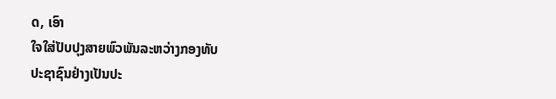ດ, ເອົາ
ໃຈໃສ່ປັບປຸງສາຍພົວພັນລະຫວ່າງກອງທັບ
ປະຊາຊົນຢ່າງເປັນປະ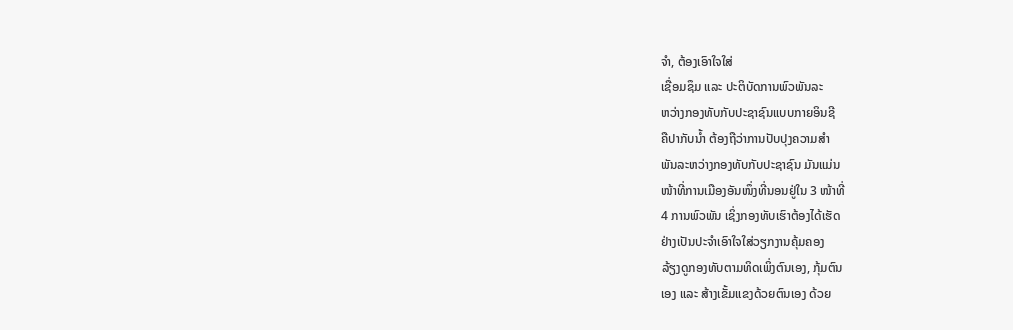ຈໍາ, ຕ້ອງເອົາໃຈໃສ່
ເຊື່ອມຊຶມ ແລະ ປະຕິບັດການພົວພັນລະ
ຫວ່າງກອງທັບກັບປະຊາຊົນແບບກາຍອິນຊີ
ຄືປາກັບນໍ້າ ຕ້ອງຖືວ່າການປັບປຸງຄວາມສໍາ
ພັນລະຫວ່າງກອງທັບກັບປະຊາຊົນ ມັນແມ່ນ
ໜ້າທີ່ການເມືອງອັນໜຶ່ງທີ່ນອນຢູ່ໃນ 3 ໜ້າທີ່
4 ການພົວພັນ ເຊິ່ງກອງທັບເຮົາຕ້ອງໄດ້ເຮັດ
ຢ່າງເປັນປະຈໍາເອົາໃຈໃສ່ວຽກງານຄຸ້ມຄອງ
ລ້ຽງດູກອງທັບຕາມທິດເພິ່ງຕົນເອງ, ກຸ້ມຕົນ
ເອງ ແລະ ສ້າງເຂັ້ມແຂງດ້ວຍຕົນເອງ ດ້ວຍ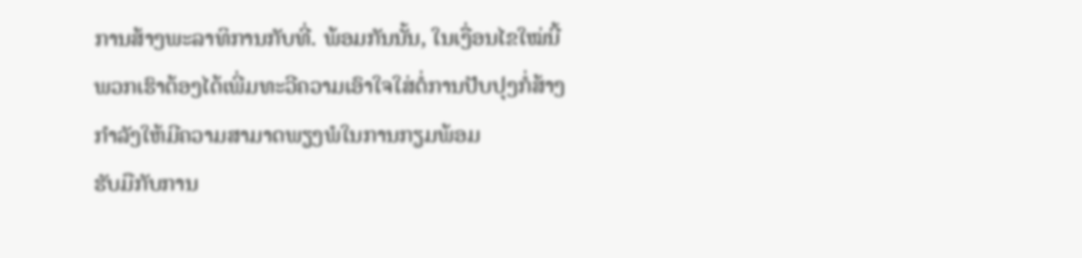ການສ້າງພະລາທິການກັບທີ່. ພ້ອມກັນນັ້ນ, ໃນເງື່ອນໄຂໃໝ່ນີ້ ພວກເຮົາຕ້ອງໄດ້ເພີ່ມທະວີຄວາມເອົາໃຈໃສ່ຕໍ່ການປັບປຸງກໍ່ສ້າງກໍາລັງໃຫ້ມີຄວາມສາມາດພຽງພໍໃນການກຽມພ້ອມ
ຮັບມືກັບການ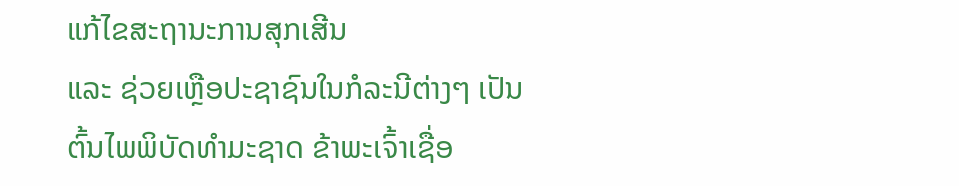ແກ້ໄຂສະຖານະການສຸກເສີນ
ແລະ ຊ່ວຍເຫຼືອປະຊາຊົນໃນກໍລະນີຕ່າງໆ ເປັນ
ຕົ້ນໄພພິບັດທໍາມະຊາດ ຂ້າພະເຈົ້າເຊື່ອ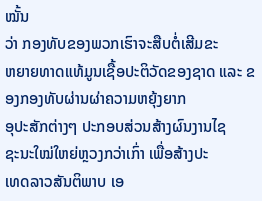ໝັ້ນ
ວ່າ ກອງທັບຂອງພວກເຮົາຈະສືບຕໍ່ເສີມຂະ
ຫຍາຍທາດແທ້ມູນເຊື້ອປະຕິວັດຂອງຊາດ ແລະ ຂອງກອງທັບຜ່ານຜ່າຄວາມຫຍຸ້ງຍາກ
ອຸປະສັກຕ່າງໆ ປະກອບສ່ວນສ້າງຜົນງານໄຊ
ຊະນະໃໝ່ໃຫຍ່ຫຼວງກວ່າເກົ່າ ເພື່ອສ້າງປະ
ເທດລາວສັນຕິພາບ ເອ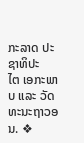ກະລາດ ປະຊາທິປະ
ໄຕ ເອກະພາບ ແລະ ວັດທະນະຖາວອນ. ❖